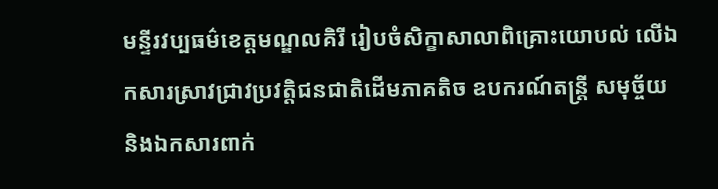មន្ទីរវប្បធម៌ខេត្តមណ្ឌលគិរី រៀបចំសិក្ខាសាលាពិគ្រោះយោបល់ លើឯកសារស្រាវជ្រាវប្រវត្តិជនជាតិដើមភាគតិច ឧបករណ៍តន្ត្រី សមុច្ច័យ និងឯកសារពាក់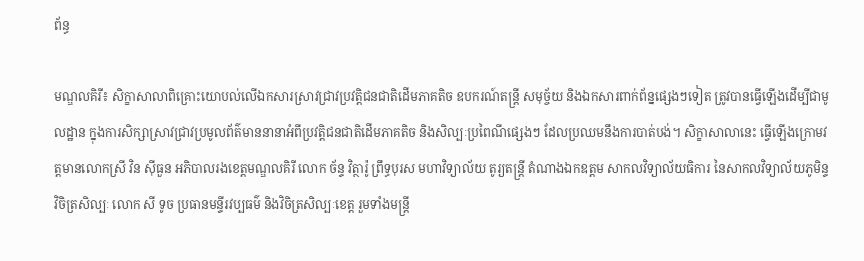ព័ន្ធ

មណ្ឌលគិរី៖ សិក្ខាសាលាពិគ្រោះយោបល់លើឯកសារស្រាវជ្រាវប្រវត្តិជនជាតិដើមភាគតិច ឧបករណ៍តន្ត្រី សមុច្ច័យ និងឯកសារពាក់ព័ន្នផ្សេងៗទៀត ត្រូវបានធ្វើឡើងដើម្បីជាមូលដ្ឋាន ក្នុងការសិក្សាស្រាវជ្រាវប្រមូលព័ត៌មាននានាអំពីប្រវត្តិជនជាតិដើមភាគតិច និងសិល្បៈប្រពៃណីផ្សេងៗ ដែលប្រឈមនឹងការបាត់បង់។ សិក្ខាសាលានេះ ធ្វើឡើងក្រោមវត្តមានលោកស្រី វិន ស៊ីធួន អភិបាលរងខេត្តមណ្ឌលគិរី លោក ច័ន្ទ វិត្ថារ៉ូ ព្រឹទ្ធបុរស មហាវិទ្យាល័យ តូរ្យតន្រ្តី តំណាងឯកឧត្តម សាកលវិទ្យាល័យធិការ នៃសាកលវិទ្យាល័យភូមិន្ទវិចិត្រសិល្បៈ លោក សី ទូច ប្រធានមន្ទីរវប្បធម៌ និងវិចិត្រសិល្បៈខេត្ត រួមទាំងមន្រ្តី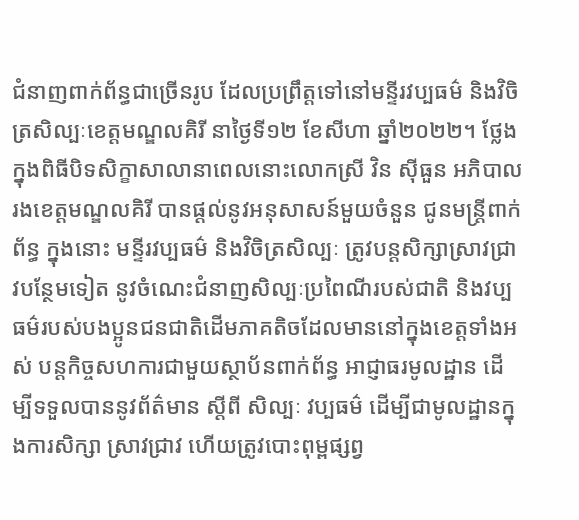ជំនាញពាក់ព័ន្ធជាច្រើនរូប ដែលប្រព្រឹត្តទៅនៅមន្ទីរវប្បធម៌ និងវិចិត្រសិល្បៈខេត្តមណ្ឌលគិរី នាថ្ងៃទី១២ ខែសីហា ឆ្នាំ២០២២។ ថ្លែងក្នុងពិធីបិទសិក្ខាសាលានាពេលនោះលោកស្រី វិន ស៊ីធួន អភិបាលរងខេត្តមណ្ឌលគិរី បានផ្តល់នូវអនុសាសន៍មួយចំនួន ជូនមន្ត្រីពាក់ព័ន្ធ ក្នុងនោះ មន្ទីរវប្បធម៌ និងវិចិត្រសិល្បៈ ត្រូវបន្តសិក្សាស្រាវជ្រាវបន្ថែមទៀត នូវចំណេះជំនាញសិល្បៈប្រពៃណីរបស់ជាតិ និងវប្បធម៌របស់បងប្អូនជនជាតិដើមភាគតិចដែលមាននៅក្នុងខេត្តទាំងអស់ បន្តកិច្ចសហការជាមួយស្ថាប័នពាក់ព័ន្ធ អាជ្ញាធរមូលដ្ឋាន ដើម្បីទទួលបាននូវព័ត៌មាន ស្តីពី សិល្បៈ វប្បធម៌ ដើម្បីជាមូលដ្ឋានក្នុងការសិក្សា ស្រាវជ្រាវ ហើយត្រូវបោះពុម្ពផ្សព្វ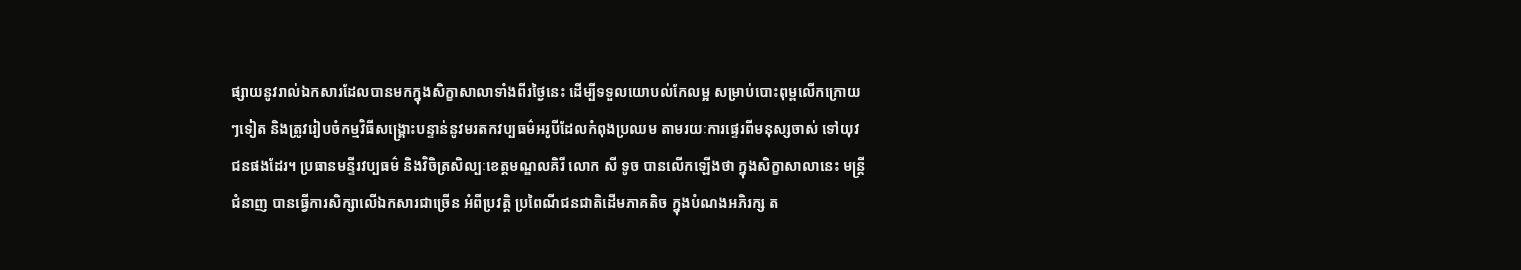ផ្សាយនូវរាល់ឯកសារដែលបានមកក្នុងសិក្ខាសាលាទាំងពីរថ្ងៃនេះ ដើម្បីទទួលយោបល់កែលម្អ សម្រាប់បោះពុម្ពលើកក្រោយៗទៀត និងត្រូវរៀបចំកម្មវិធីសង្គ្រោះបន្ទាន់នូវមរតកវប្បធម៌អរូបីដែលកំពុងប្រឈម តាមរយៈការផ្ទេរពីមនុស្សចាស់ ទៅយុវជនផងដែរ។ ប្រធានមន្ទីរវប្បធម៌ និងវិចិត្រសិល្បៈខេត្តមណ្ឌលគិរី លោក សី ទូច បានលើកឡើងថា ក្នុងសិក្ខាសាលានេះ មន្ត្រីជំនាញ បានធ្វើការសិក្សាលើឯកសារជាច្រើន អំពីប្រវត្តិ ប្រពៃណីជនជាតិដើមភាគតិច ក្នុងបំណងអភិរក្ស ត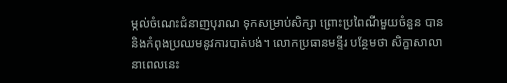ម្កល់ចំណេះជំនាញបុរាណ ទុកសម្រាប់សិក្សា ព្រោះប្រពៃណីមួយចំនួន បាននិងកំពុងប្រឈមនូវការបាត់បង់។ លោកប្រធានមន្ទីរ បន្ថែមថា សិក្ខាសាលានាពេលនេះ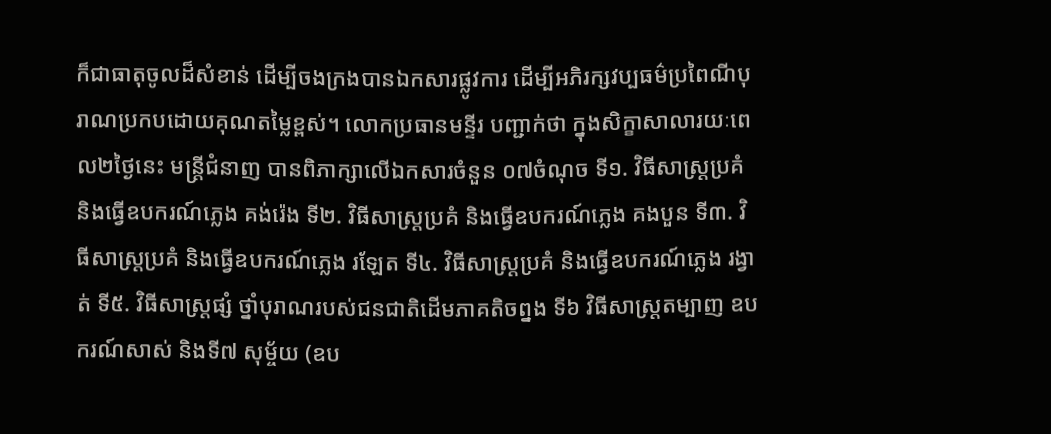ក៏ជាធាតុចូលដ៏សំខាន់ ដើម្បីចងក្រងបានឯកសារផ្លូវការ ដើម្បីអភិរក្សវប្បធម៌ប្រពៃណីបុរាណប្រកបដោយគុណតម្លៃខ្ពស់។ លោកប្រធានមន្ទីរ បញ្ជាក់ថា ក្នុងសិក្ខាសាលារយៈពេល២ថ្ងៃនេះ មន្រ្តីជំនាញ បានពិភាក្សាលើឯកសារចំនួន ០៧ចំណុច ទី១. វិធីសាស្រ្តប្រគំ និងធ្វើឧបករណ៍ភ្លេង គង់រ៉េង ទី២. វិធីសាស្រ្តប្រគំ និងធ្វើឧបករណ៍ភ្លេង គងបួន ទី៣. វិធីសាស្រ្តប្រគំ និងធ្វើឧបករណ៍ភ្លេង រឡែត ទី៤. វិធីសាស្រ្តប្រគំ និងធ្វើឧបករណ៍ភ្លេង រង្វាត់ ទី៥. វិធីសាស្រ្តផ្សំ ថ្នាំបុរាណរបស់ជនជាតិដើមភាគតិចព្នង ទី៦ វិធីសាស្រ្តតម្បាញ ឧបករណ៍សាស់ និងទី៧ សុម្ច័យ (ឧប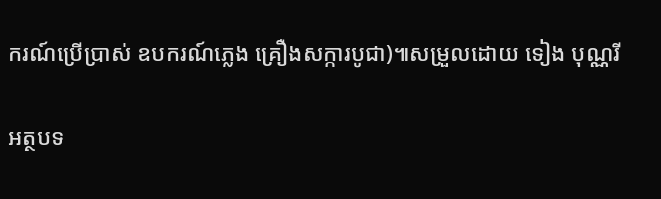ករណ៍ប្រើប្រាស់ ឧបករណ៍ភ្លេង គ្រឿងសក្ការបូជា)៕សម្រួលដោយ ទៀង បុណ្ណរី

អត្ថបទ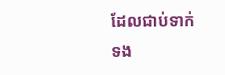ដែលជាប់ទាក់ទង